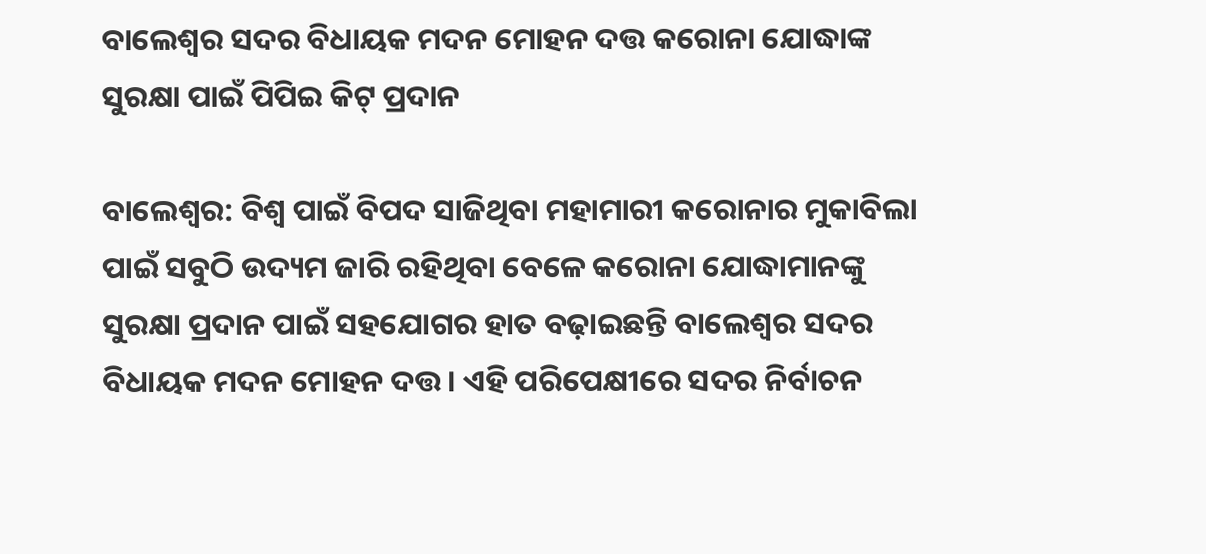ବାଲେଶ୍ୱର ସଦର ବିଧାୟକ ମଦନ ମୋହନ ଦତ୍ତ କରୋନା ଯୋଦ୍ଧାଙ୍କ ସୁରକ୍ଷା ପାଇଁ ପିପିଇ କିଟ୍ ପ୍ରଦାନ

ବାଲେଶ୍ୱର: ବିଶ୍ୱ ପାଇଁ ବିପଦ ସାଜିଥିବା ମହାମାରୀ କରୋନାର ମୁକାବିଲା ପାଇଁ ସବୁଠି ଉଦ୍ୟମ ଜାରି ରହିଥିବା ବେଳେ କରୋନା ଯୋଦ୍ଧାମାନଙ୍କୁ ସୁରକ୍ଷା ପ୍ରଦାନ ପାଇଁ ସହଯୋଗର ହାତ ବଢ଼ାଇଛନ୍ତି ବାଲେଶ୍ୱର ସଦର ବିଧାୟକ ମଦନ ମୋହନ ଦତ୍ତ । ଏହି ପରିପେକ୍ଷୀରେ ସଦର ନିର୍ବାଚନ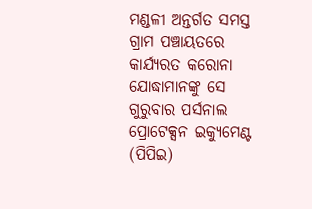ମଣ୍ଡଳୀ ଅନ୍ତର୍ଗତ ସମସ୍ତ ଗ୍ରାମ ପଞ୍ଚାୟତରେ କାର୍ଯ୍ୟରତ କରୋନା ଯୋଦ୍ଧାମାନଙ୍କୁ ସେ ଗୁରୁବାର ପର୍ସନାଲ ପ୍ରୋଟେକ୍ସନ ଇକ୍ୟୁମେଣ୍ଟ (ପିପିଇ)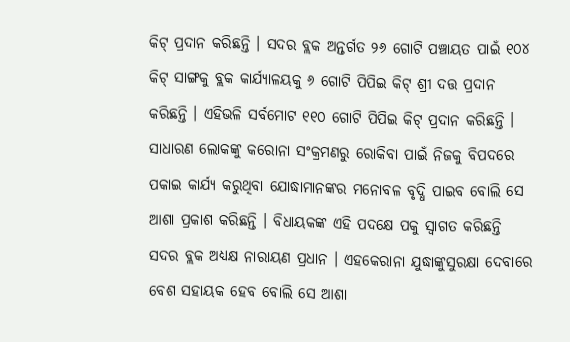କିଟ୍ ପ୍ରଦାନ କରିଛନ୍ତି । ସଦର ବ୍ଲକ ଅନ୍ତର୍ଗତ ୨୬ ଗୋଟି ପଞ୍ଚାୟତ ପାଇଁ ୧୦୪ କିଟ୍ ସାଙ୍ଗକୁ ବ୍ଲକ କାର୍ଯ୍ୟାଳୟକୁ ୬ ଗୋଟି ପିପିଇ କିଟ୍ ଶ୍ରୀ ଦତ୍ତ ପ୍ରଦାନ କରିଛନ୍ତି । ଏହିଭଳି ସର୍ବମୋଟ ୧୧୦ ଗୋଟି ପିପିଇ କିଟ୍ ପ୍ରଦାନ କରିଛନ୍ତି । ସାଧାରଣ ଲୋକଙ୍କୁ କରୋନା ସଂକ୍ରମଣରୁ ରୋକିବା ପାଇଁ ନିଜକୁ ବିପଦରେ ପକାଇ କାର୍ଯ୍ୟ କରୁଥିବା ଯୋଦ୍ଧାମାନଙ୍କର ମନୋବଳ ବୃଦ୍ଧି ପାଇବ ବୋଲି ସେ ଆଶା ପ୍ରକାଶ କରିଛନ୍ତି । ବିଧାୟକଙ୍କ ଏହି ପଦକ୍ଷେ ପକୁ ସ୍ୱାଗତ କରିଛନ୍ତି ସଦର ବ୍ଲକ ଅଧ୍ୟକ୍ଷ ନାରାୟଣ ପ୍ରଧାନ । ଏହକେରାନା ଯୁଦ୍ଧାଙ୍କୁସୁରକ୍ଷା ଦେବାରେ ବେଶ ସହାୟକ ହେବ ବୋଲି ସେ ଆଶା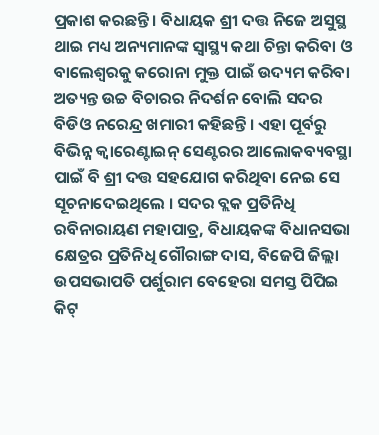ପ୍ରକାଶ କରଛନ୍ତି । ବିଧାୟକ ଶ୍ରୀ ଦତ୍ତ ନିଜେ ଅସୁସ୍ଥ ଥାଇ ମଧ୍ୟ ଅନ୍ୟମାନଙ୍କ ସ୍ୱାସ୍ଥ୍ୟ କଥା ଚିନ୍ତା କରିବା ଓ ବାଲେଶ୍ୱରକୁ କରୋନା ମୁକ୍ତ ପାଇଁ ଉଦ୍ୟମ କରିବା ଅତ୍ୟନ୍ତ ଉଚ୍ଚ ବିଚାରର ନିଦର୍ଶନ ବୋଲି ସଦର ବିଡିଓ ନରେନ୍ଦ୍ର ଖମାରୀ କହିଛନ୍ତି । ଏହା ପୂର୍ବରୁ ବିଭିନ୍ନ କ୍ୱାରେଣ୍ଟାଇନ୍ ସେଣ୍ଟରର ଆଲୋକବ୍ୟବସ୍ଥା ପାଇଁ ବି ଶ୍ରୀ ଦତ୍ତ ସହଯୋଗ କରିଥିବା ନେଇ ସେ ସୂଚନାଦେଇଥିଲେ । ସଦର ବ୍ଲକ ପ୍ରତିନିଧି ରବିନାରାୟଣ ମହାପାତ୍ର, ବିଧାୟକଙ୍କ ବିଧାନସଭା କ୍ଷେତ୍ରର ପ୍ରତିନିଧି ଗୌରାଙ୍ଗ ଦାସ, ବିଜେପି ଜିଲ୍ଲା ଉପସଭାପତି ପର୍ଶୁରାମ ବେହେରା ସମସ୍ତ ପିପିଇ କିଟ୍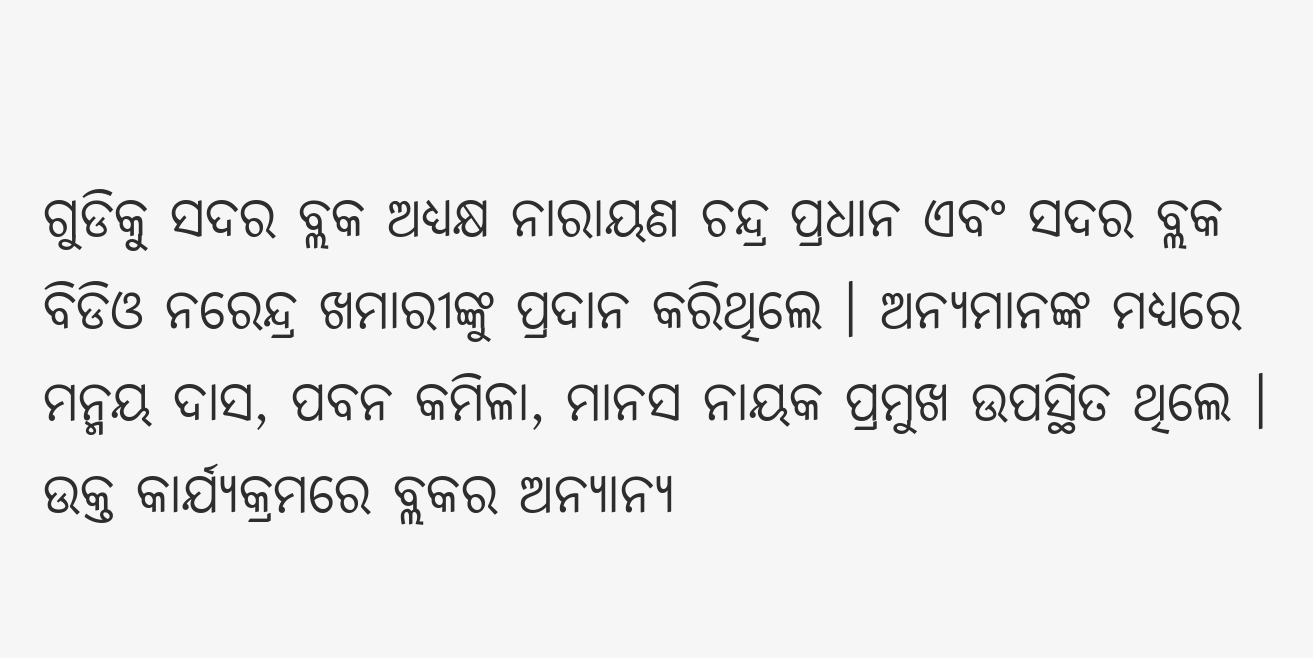ଗୁଡିକୁ ସଦର ବ୍ଲକ ଅଧ୍ୟକ୍ଷ ନାରାୟଣ ଚନ୍ଦ୍ର ପ୍ରଧାନ ଏବଂ ସଦର ବ୍ଲକ ବିଡିଓ ନରେନ୍ଦ୍ର ଖମାରୀଙ୍କୁ ପ୍ରଦାନ କରିଥିଲେ । ଅନ୍ୟମାନଙ୍କ ମଧ୍ୟରେ ମନ୍ମୟ ଦାସ, ପବନ କମିଳା, ମାନସ ନାୟକ ପ୍ରମୁଖ ଉପସ୍ଥିତ ଥିଲେ । ଉକ୍ତ କାର୍ଯ୍ୟକ୍ରମରେ ବ୍ଲକର ଅନ୍ୟାନ୍ୟ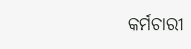କର୍ମଚାରୀ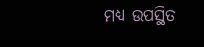ମଧ୍ୟ ଉପସ୍ଥିତ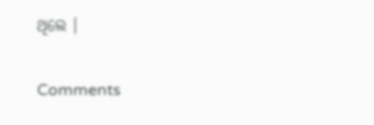ଥିଲେ ।

Comments